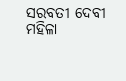ସରବତୀ ଦେବୀ ମହିଳା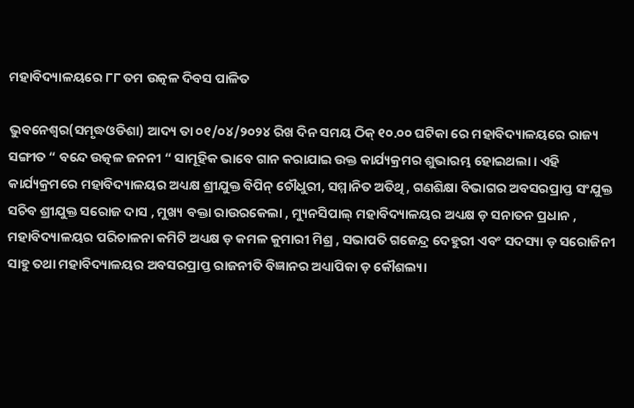ମହାବିଦ୍ୟାଳୟରେ ୮୮ ତମ ଉତ୍କଳ ଦିବସ ପାଳିତ

ଭୁବନେଶ୍ବର(ସମୃଦ୍ଧଓଡିଶା) ଆଦ୍ୟ ତା ୦୧/୦୪/୨୦୨୪ ରିଖ ଦିନ ସମୟ ଠିକ୍ ୧୦.୦୦ ଘଟିକା ରେ ମହାବିଦ୍ୟାଳୟରେ ରାଜ୍ୟ ସଙ୍ଗୀତ “ ବନ୍ଦେ ଉତ୍କଳ ଜନନୀ “ ସାମୂହିକ ଭାବେ ଗାନ କରାଯାଇ ଉକ୍ତ କାର୍ଯ୍ୟକ୍ରମର ଶୁଭାରମ୍ଭ ହୋଇଥଲା। ଏହି କାର୍ଯ୍ୟକ୍ରମରେ ମହାବିଦ୍ୟାଳୟର ଅଧ୍ୟକ୍ଷ ଶ୍ରୀଯୁକ୍ତ ବିପିନ୍ ଚୌଧୁରୀ, ସମ୍ମାନିତ ଅତିଥି , ଗଣଶିକ୍ଷା ବିଭାଗର ଅବସରପ୍ରାପ୍ତ ସଂଯୁକ୍ତ ସଚିବ ଶ୍ରୀଯୁକ୍ତ ସରୋଜ ଦାସ , ମୁଖ୍ୟ ବକ୍ତା ରାଉରକେଲା , ମ୍ୟୁନସିପାଲ୍ ମହାବିଦ୍ୟାଳୟର ଅଧ୍ୟକ୍ଷ ଡ଼ ସନାତନ ପ୍ରଧାନ , ମହାବିଦ୍ୟାଳୟର ପରିଚାଳନା କମିଟି ଅଧ୍ୟକ୍ଷ ଡ଼ କମଳ କୁମାରୀ ମିଶ୍ର , ସଭାପତି ଗଜେନ୍ଦ୍ର ଦେହୁରୀ ଏବଂ ସଦସ୍ୟା ଡ଼ ସରୋଜିନୀ ସାହୁ ତଥା ମହାବିଦ୍ୟାଳୟର ଅବସରପ୍ରାପ୍ତ ରାଜନୀତି ବିଜ୍ଞାନର ଅଧ୍ୟାପିକା ଡ଼ କୌଶଲ୍ୟା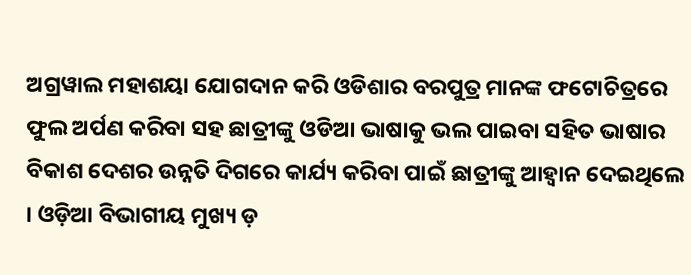ଅଗ୍ରୱାଲ ମହାଶୟା ଯୋଗଦାନ କରି ଓଡିଶାର ବରପୁତ୍ର ମାନଙ୍କ ଫଟୋଚିତ୍ରରେ ଫୁଲ ଅର୍ପଣ କରିବା ସହ ଛାତ୍ରୀଙ୍କୁ ଓଡିଆ ଭାଷାକୁ ଭଲ ପାଇବା ସହିତ ଭାଷାର ବିକାଶ ଦେଶର ଉନ୍ନତି ଦିଗରେ କାର୍ଯ୍ୟ କରିବା ପାଇଁ ଛାତ୍ରୀଙ୍କୁ ଆହ୍ବାନ ଦେଇଥିଲେ । ଓଡ଼ିଆ ବିଭାଗୀୟ ମୁଖ୍ୟ ଡ଼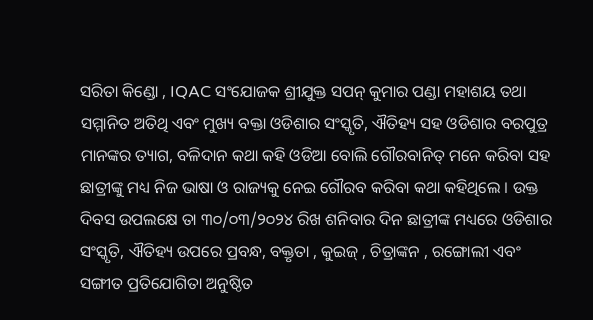ସରିତା କିଣ୍ଡୋ , IQAC ସଂଯୋଜକ ଶ୍ରୀଯୁକ୍ତ ସପନ୍ କୁମାର ପଣ୍ଡା ମହାଶୟ ତଥା ସମ୍ମାନିତ ଅତିଥି ଏବଂ ମୁଖ୍ୟ ବକ୍ତା ଓଡିଶାର ସଂସ୍କୃତି, ଐତିହ୍ୟ ସହ ଓଡିଶାର ବରପୁତ୍ର ମାନଙ୍କର ତ୍ୟାଗ, ବଳିଦାନ କଥା କହି ଓଡିଆ ବୋଲି ଗୌରବାନିତ୍ ମନେ କରିବା ସହ ଛାତ୍ରୀଙ୍କୁ ମଧ୍ୟ ନିଜ ଭାଷା ଓ ରାଜ୍ୟକୁ ନେଇ ଗୌରବ କରିବା କଥା କହିଥିଲେ । ଉକ୍ତ ଦିବସ ଉପଲକ୍ଷେ ତା ୩୦/୦୩/୨୦୨୪ ରିଖ ଶନିବାର ଦିନ ଛାତ୍ରୀଙ୍କ ମଧ୍ୟରେ ଓଡିଶାର ସଂସ୍କୃତି, ଐତିହ୍ୟ ଉପରେ ପ୍ରବନ୍ଧ, ବକ୍ତୃତା , କୁଇଜ୍ , ଚିତ୍ରାଙ୍କନ , ରଙ୍ଗୋଲୀ ଏବଂ ସଙ୍ଗୀତ ପ୍ରତିଯୋଗିତା ଅନୁଷ୍ଠିତ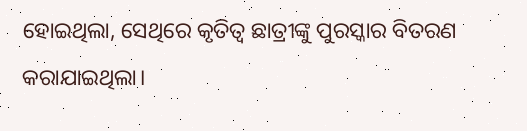ହୋଇଥିଲା, ସେଥିରେ କୃତିତ୍ୱ ଛାତ୍ରୀଙ୍କୁ ପୁରସ୍କାର ବିତରଣ କରାଯାଇଥିଲା।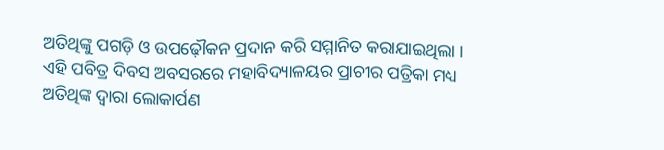ଅତିଥିଙ୍କୁ ପଗଡ଼ି ଓ ଉପଢ଼ୌକନ ପ୍ରଦାନ କରି ସମ୍ମାନିତ କରାଯାଇଥିଲା । ଏହି ପବିତ୍ର ଦିବସ ଅବସରରେ ମହାବିଦ୍ୟାଳୟର ପ୍ରାଚୀର ପତ୍ରିକା ମଧ୍ୟ ଅତିଥିଙ୍କ ଦ୍ଵାରା ଲୋକାର୍ପଣ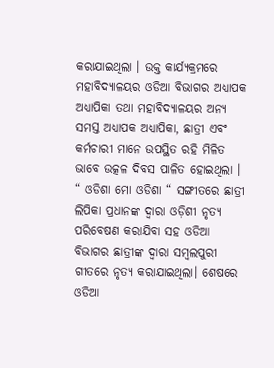କରାଯାଇଥିଲା । ଉକ୍ତ କାର୍ଯ୍ୟକ୍ରମରେ ମହାବିଦ୍ୟାଳୟର ଓଡିଆ ବିଭାଗର ଅଧ୍ୟାପକ ଅଧ୍ୟାପିକା ତଥା ମହାବିଦ୍ୟାଳୟର ଅନ୍ୟ ସମସ୍ତ ଅଧ୍ୟାପକ ଅଧ୍ୟାପିକା, ଛାତ୍ରୀ ଏବଂ କର୍ମଚାରୀ ମାନେ ଉପସ୍ଥିତ ରହି ମିଳିତ ଭାବେ ଉତ୍କଳ ଦିବସ ପାଳିତ ହୋଇଥିଲା । “ ଓଡିଶା ମୋ ଓଡିଶା “ ସଙ୍ଗୀତରେ ଛାତ୍ରୀ ଲିପିକା ପ୍ରଧାନଙ୍କ ଦ୍ଵାରା ଓଡ଼ିଶୀ ନୃତ୍ୟ ପରିବେଷଣ କରାଯିବା ସହ ଓଡିଆ ବିଭାଗର ଛାତ୍ରୀଙ୍କ ଦ୍ଵାରା ସମ୍ବଲପୁରୀ ଗୀତରେ ନୃତ୍ୟ କରାଯାଇଥିଲା। ଶେଷରେ ଓଡିଆ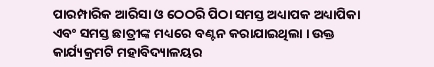ପାରମ୍ପାରିକ ଆରିସା ଓ ଠେଠରି ପିଠା ସମସ୍ତ ଅଧ୍ୟାପକ ଅଧ୍ୟାପିକା ଏବଂ ସମସ୍ତ ଛାତ୍ରୀଙ୍କ ମଧ୍ୟରେ ବଣ୍ଟନ କରାଯାଇଥିଲା । ଉକ୍ତ କାର୍ଯ୍ୟକ୍ରମଟି ମହାବିଦ୍ୟାଳୟର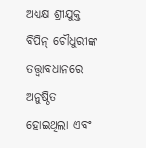ଅଧ୍ୟକ୍ଷ ଶ୍ରୀଯୁକ୍ତ ବିପିନ୍ ଚୌଧୁରୀଙ୍କ ତତ୍ତ୍ଵାବଧାନରେ ଅନୁଷ୍ଠିତ ହୋଇଥିଲା ଏବଂ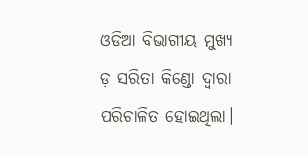ଓଡିଆ ବିଭାଗୀୟ ମୁଖ୍ୟ ଡ଼ ସରିତା କିଣ୍ଡୋ ଦ୍ଵାରା ପରିଚାଳିତ ହୋଇଥିଲା।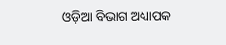ଓଡ଼ିଆ ବିଭାଗ ଅଧ୍ୟାପକ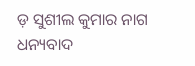ଡ଼ ସୁଶୀଲ କୁମାର ନାଗ ଧନ୍ୟବାଦ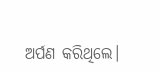ଅର୍ପଣ କରିଥିଲେ।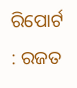ରିପୋର୍ଟ : ରଜତ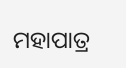ମହାପାତ୍ର